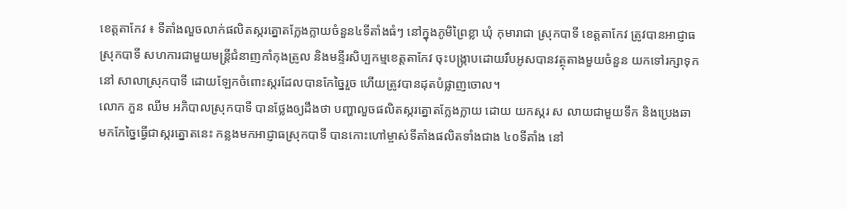ខេត្តតាកែវ ៖ ទីតាំងលួចលាក់ផលិតស្ករត្នោតក្លែងក្លាយចំនួន៤ទីតាំងធំៗ នៅក្នុងភូមិព្រៃខ្លា ឃុំ កុមារាជា ស្រុកបាទី ខេត្តតាកែវ ត្រូវបានអាជ្ញាធស្រុកបាទី សហការជាមួយមន្រ្តីជំនាញកាំកុងត្រូល និងមន្ទីរសិប្បកម្មខេត្តតាកែវ ចុះបង្រ្កាបដោយរឹបអូសបានវត្ថុតាងមួយចំនួន យកទៅរក្សាទុកនៅ សាលាស្រុកបាទី ដោយឡែកចំពោះស្ករដែលបានកែច្នៃរួច ហើយត្រូវបានដុតបំផ្លាញចោល។
លោក ភួន ឈីម អភិបាលស្រុកបាទី បានថ្លែងឲ្យដឹងថា បញ្ហាលួចផលិតស្ករត្នោតក្លែងក្លាយ ដោយ យកស្ករ ស លាយជាមួយទឹក និងប្រេងឆា មកកែច្នៃធ្វើជាស្ករត្នោតនេះ កន្លងមកអាជ្ញាធស្រុកបាទី បានកោះហៅម្ចាស់ទីតាំងផលិតទាំងជាង ៤០ទីតាំង នៅ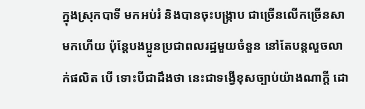ក្នុងស្រុកបាទី មកអប់រំ និងបានចុះបង្រ្កាប ជាច្រើនលើកច្រើនសាមកហើយ ប៉ុន្តែបងប្អូនប្រជាពលរដ្ឋមួយចំនួន នៅតែបន្តលួចលាក់ផលិត បើ ទោះបីជាដឹងថា នេះជាទង្វើខុសច្បាប់យ៉ាងណាក្តី ដោ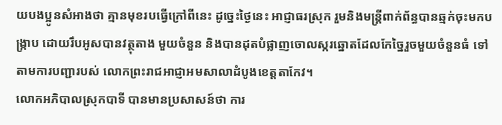យបងប្អូនសំអាងថា គ្មានមុខរបធ្វើក្រៅពីនេះ ដូច្នេះថ្ងៃនេះ អាជ្ញាធរស្រុក រួមនិងមន្រ្តីពាក់ព័ន្ធបានឆ្មក់ចុះមកបង្រ្កាប ដោយរឹបអូសបានវត្ថុតាង មួយចំនួន និងបានដុតបំផ្លាញចោលស្ករឆ្នោតដែលកែច្នៃរួចមួយចំនួនធំ ទៅតាមការបញ្ជារបស់ លោកព្រះរាជអាជ្ញាអមសាលាដំបូងខេត្តតាកែវ។
លោកអភិបាលស្រុកបាទី បានមានប្រសាសន៍ថា ការ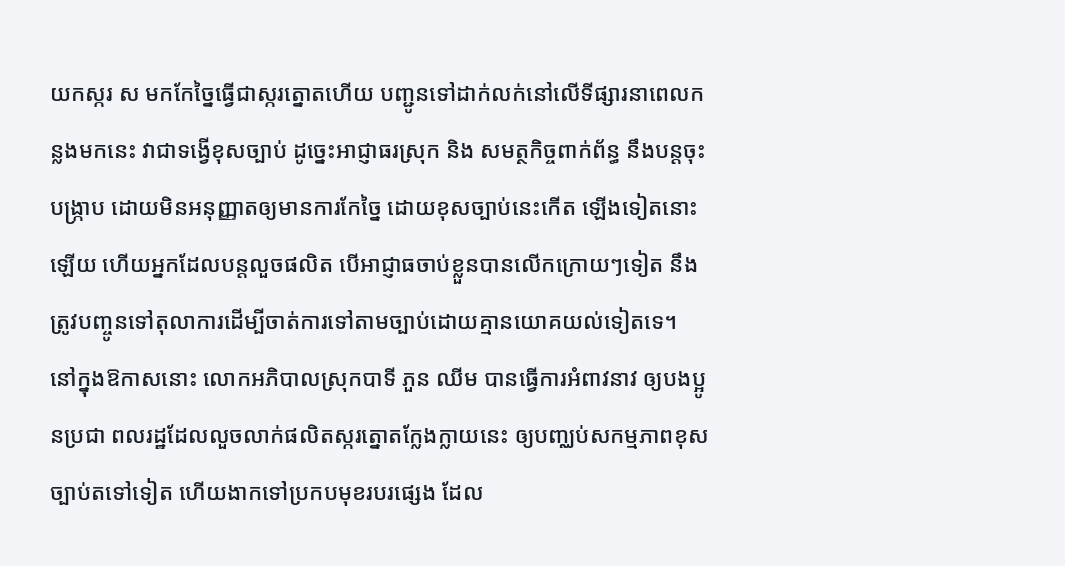យកស្ករ ស មកកែច្នៃធ្វើជាស្ករត្នោតហើយ បញ្ជូនទៅដាក់លក់នៅលើទីផ្សារនាពេលកន្លងមកនេះ វាជាទង្វើខុសច្បាប់ ដូច្នេះអាជ្ញាធរស្រុក និង សមត្ថកិច្ចពាក់ព័ន្ធ នឹងបន្តចុះបង្រ្កាប ដោយមិនអនុញ្ញាតឲ្យមានការកែច្នៃ ដោយខុសច្បាប់នេះកើត ឡើងទៀតនោះឡើយ ហើយអ្នកដែលបន្តលួចផលិត បើអាជ្ញាធចាប់ខ្លួនបានលើកក្រោយៗទៀត នឹងត្រូវបញ្ចូនទៅតុលាការដើម្បីចាត់ការទៅតាមច្បាប់ដោយគ្មានយោគយល់ទៀតទេ។
នៅក្នុងឱកាសនោះ លោកអភិបាលស្រុកបាទី ភួន ឈីម បានធ្វើការអំពាវនាវ ឲ្យបងប្អូនប្រជា ពលរដ្ឋដែលលួចលាក់ផលិតស្ករត្នោតក្លែងក្លាយនេះ ឲ្យបញ្ឈប់សកម្មភាពខុសច្បាប់តទៅទៀត ហើយងាកទៅប្រកបមុខរបរផ្សេង ដែល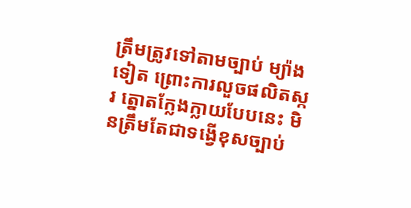ត្រឹមត្រូវទៅតាមច្បាប់ ម្យ៉ាងទៀត ព្រោះការលួចផលិតស្ករ ត្នោតក្លែងក្លាយបែបនេះ មិនត្រឹមតែជាទង្វើខុសច្បាប់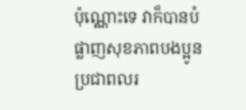ប៉ុណ្ណោះទេ វាក៏បានបំផ្លាញសុខភាពបងប្អូន ប្រជាពលរ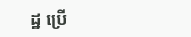ដ្ឋ ប្រើ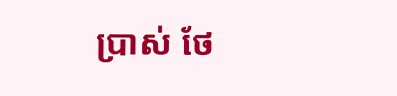ប្រាស់ ថែ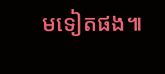មទៀតផង៕